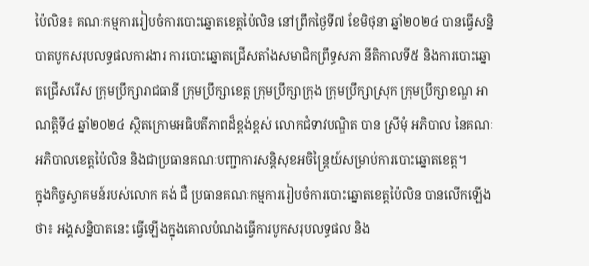ប៉ៃលិន៖ គណៈកម្មការរៀបចំការបោះឆ្នោតខេត្តប៉ៃលិន នៅព្រឹកថ្ងៃទី៧ ខែមិថុនា ឆ្នាំ២០២៤ បានធ្វើសន្និបាតបូកសរុបលទ្ធផលការងារ ការបោះឆ្នោតជ្រើសតាំងសមាជិកព្រឹទ្ធសភា នីតិកាលទី៥ និងការបោះឆ្នោតជ្រើសរើស ក្រុមប្រឹក្សារាជធានី ក្រុមប្រឹក្សាខេត្ត ក្រុមប្រឹក្សាក្រុង ក្រុមប្រឹក្សាស្រុក ក្រុមប្រឹក្សាខណ្ឌ អាណត្ដិទី៤ ឆ្នាំ២០២៤ ស្ថិតក្រោមអធិបតីភាពដ៏ខ្ពង់ខ្ពស់ លោកជំទាវបណ្ឌិត បាន ស្រីមុំ អភិបាល នៃគណៈអភិបាលខេត្តប៉ៃលិន និងជាប្រធានគណៈបញ្ជាការសន្តិសុខអចិន្ត្រៃយ៍សម្រាប់ការបោះឆ្នោតខេត្ត។
ក្នុងកិច្ចស្វាគមន៍របស់លោក គង់ ជឺ ប្រធានគណៈកម្មការរៀបចំការបោះឆ្នោតខេត្តប៉ៃលិន បានលើកឡើងថា៖ អង្គសន្និបាតនេះ ធ្វើឡើងក្នុងគោលបំណងធ្វើការបូកសរុបលទ្ធផល និង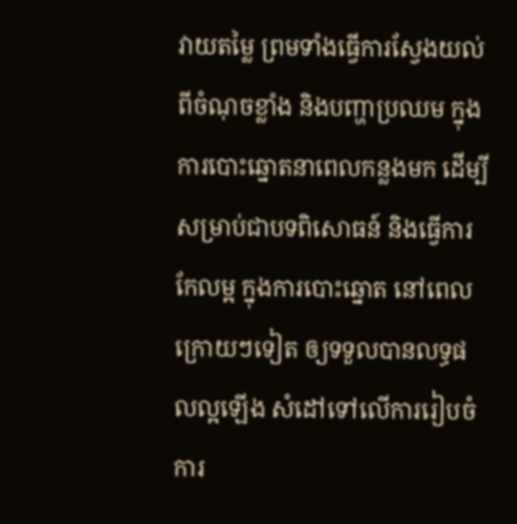វាយតម្លៃ ព្រមទាំងធ្វើការស្វែងយល់ ពីចំណុចខ្លាំង និងបញ្ហាប្រឈម ក្នុងការបោះឆ្នោតនាពេលកន្លងមក ដើម្បីសម្រាប់ជាបទពិសោធន៍ និងធ្វើការកែលម្អ ក្នុងការបោះឆ្នោត នៅពេលក្រោយៗទៀត ឲ្យទទួលបានលទ្ធផលល្អឡើង សំដៅទៅលើការរៀបចំ ការ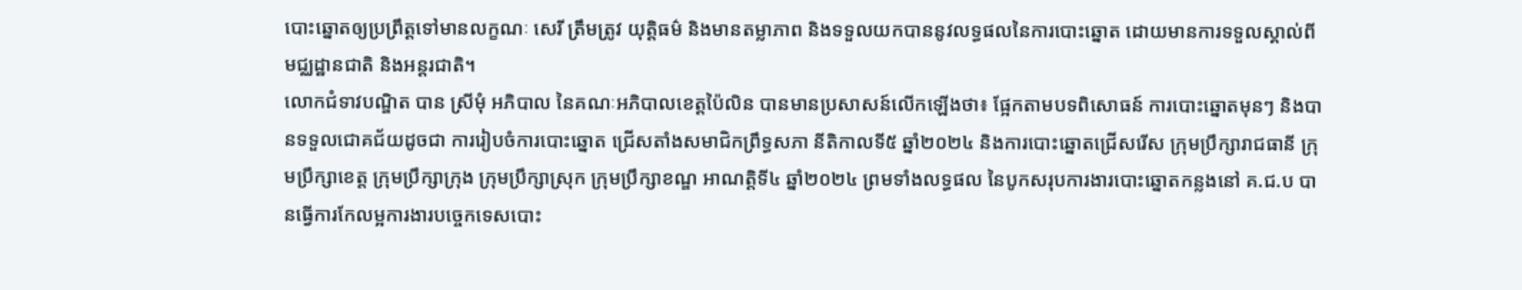បោះឆ្នោតឲ្យប្រព្រឹត្តទៅមានលក្ខណៈ សេរី ត្រឹមត្រូវ យុត្តិធម៌ និងមានតម្លាភាព និងទទួលយកបាននូវលទ្ធផលនៃការបោះឆ្នោត ដោយមានការទទួលស្គាល់ពីមជ្ឈដ្ឋានជាតិ និងអន្តរជាតិ។
លោកជំទាវបណ្ឌិត បាន ស្រីមុំ អភិបាល នៃគណៈអភិបាលខេត្តប៉ៃលិន បានមានប្រសាសន៍លើកឡើងថា៖ ផ្អែកតាមបទពិសោធន៍ ការបោះឆ្នោតមុនៗ និងបានទទួលជោគជ័យដូចជា ការរៀបចំការបោះឆ្នោត ជ្រើសតាំងសមាជិកព្រឹទ្ធសភា នីតិកាលទី៥ ឆ្នាំ២០២៤ និងការបោះឆ្នោតជ្រើសរើស ក្រុមប្រឹក្សារាជធានី ក្រុមប្រឹក្សាខេត្ត ក្រុមប្រឹក្សាក្រុង ក្រុមប្រឹក្សាស្រុក ក្រុមប្រឹក្សាខណ្ឌ អាណត្តិទី៤ ឆ្នាំ២០២៤ ព្រមទាំងលទ្ធផល នៃបូកសរុបការងារបោះឆ្នោតកន្លងនៅ គ.ជ.ប បានធ្វើការកែលម្អការងារបច្ចេកទេសបោះ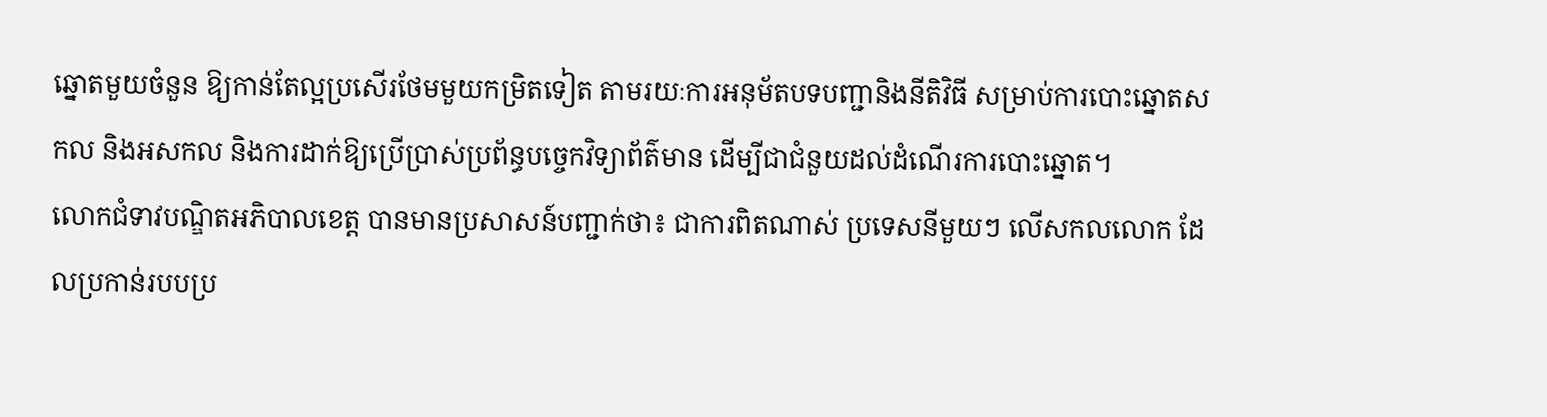ឆ្នោតមួយចំនួន ឱ្យកាន់តែល្អប្រសើរថែមមួយកម្រិតទៀត តាមរយៈការអនុម័តបទបញ្ជានិងនីតិវិធី សម្រាប់ការបោះឆ្នោតសកល និងអសកល និងការដាក់ឱ្យប្រើប្រាស់ប្រព័ន្ធបច្ចេកវិទ្យាព័ត៌មាន ដើម្បីជាជំនួយដល់ដំណើរការបោះឆ្នោត។
លោកជំទាវបណ្ឌិតអភិបាលខេត្ត បានមានប្រសាសន៍បញ្ជាក់ថា៖ ជាការពិតណាស់ ប្រទេសនីមួយៗ លើសកលលោក ដែលប្រកាន់របបប្រ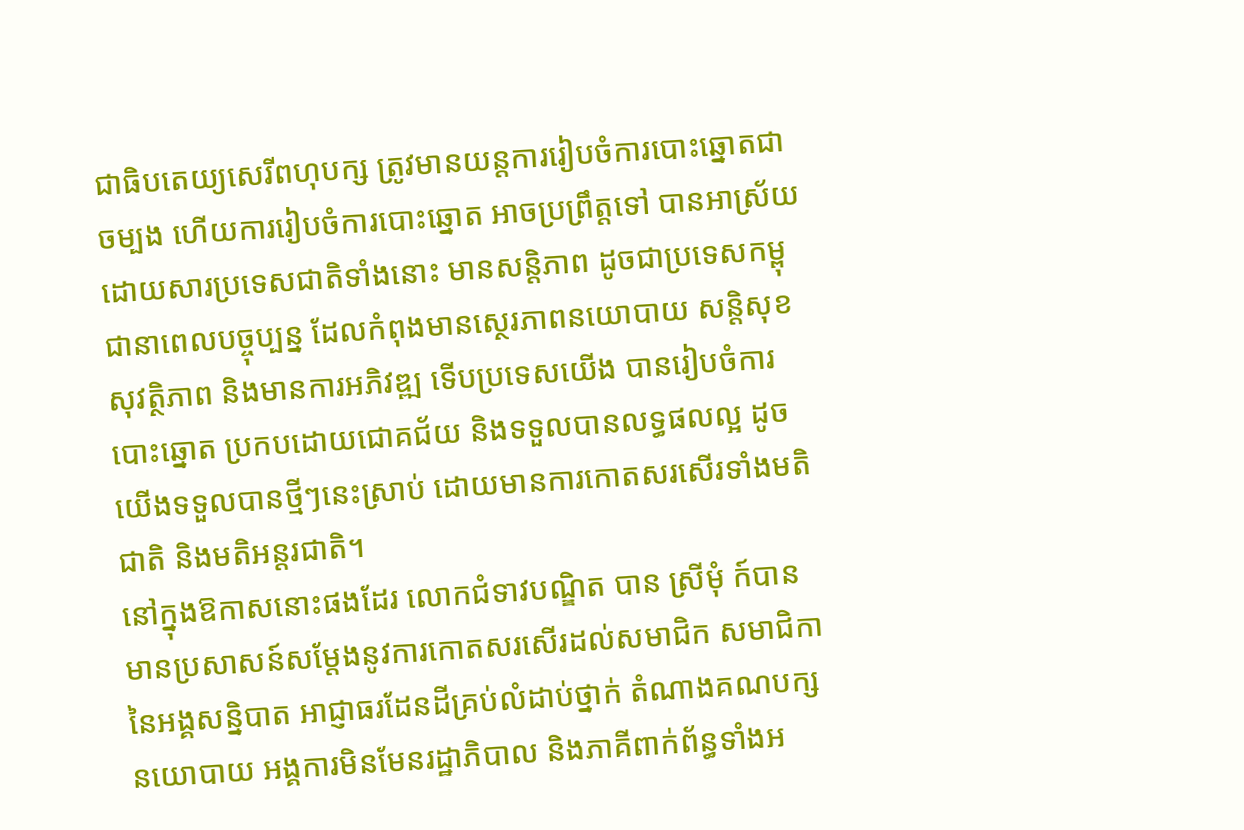ជាធិបតេយ្យសេរីពហុបក្ស ត្រូវមានយន្តការរៀបចំការបោះឆ្នោតជាចម្បង ហើយការរៀបចំការបោះឆ្នោត អាចប្រព្រឹត្តទៅ បានអាស្រ័យដោយសារប្រទេសជាតិទាំងនោះ មានសន្តិភាព ដូចជាប្រទេសកម្ពុជានាពេលបច្ចុប្បន្ន ដែលកំពុងមានស្ថេរភាពនយោបាយ សន្តិសុខ សុវត្ថិភាព និងមានការអភិវឌ្ឍ ទើបប្រទេសយើង បានរៀបចំការបោះឆ្នោត ប្រកបដោយជោគជ័យ និងទទួលបានលទ្ធផលល្អ ដូចយើងទទួលបានថ្មីៗនេះស្រាប់ ដោយមានការកោតសរសើរទាំងមតិជាតិ និងមតិអន្តរជាតិ។
នៅក្នុងឱកាសនោះផងដែរ លោកជំទាវបណ្ឌិត បាន ស្រីមុំ ក៍បានមានប្រសាសន៍សម្តែងនូវការកោតសរសើរដល់សមាជិក សមាជិកានៃអង្គសន្និបាត អាជ្ញាធរដែនដីគ្រប់លំដាប់ថ្នាក់ តំណាងគណបក្សនយោបាយ អង្គការមិនមែនរដ្ឋាភិបាល និងភាគីពាក់ព័ន្ធទាំងអ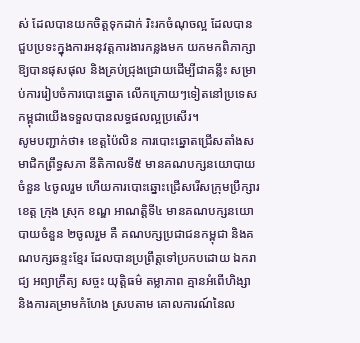ស់ ដែលបានយកចិត្តទុកដាក់ រិះរកចំណុចល្អ ដែលបានជួបប្រទះក្នុងការអនុវត្តការងារកន្លងមក យកមកពិភាក្សា ឱ្យបានផុសផុល និងគ្រប់ជ្រុងជ្រោយដើម្បីជាគន្លឹះ សម្រាប់ការរៀបចំការបោះឆ្នោត លើកក្រោយៗទៀតនៅប្រទេសកម្ពុជាយើងទទួលបានលទ្ធផលល្អប្រសើរ។
សូមបញ្ជាក់ថា៖ ខេត្តប៉ៃលិន ការបោះឆ្នោតជ្រើសតាំងសមាជិកព្រឹទ្ធសភា នីតិកាលទី៥ មានគណបក្សនយោបាយ ចំនួន ៤ចូលរួម ហើយការបោះឆ្នោះជ្រើសរើសក្រុមប្រឹក្សារខេត្ត ក្រុង ស្រុក ខណ្ឌ អាណត្តិទី៤ មានគណបក្សនយោបាយចំនួន ២ចូលរួម គឺ គណបក្សប្រជាជនកម្ពុជា និងគណបក្សឆន្ទះខ្មែរ ដែលបានប្រព្រឹត្តទៅប្រកបដោយ ឯករាជ្យ អព្យាក្រឹត្យ សច្ចះ យុត្តិធម៌ តម្លាភាព គ្មានអំពើហិង្សា និងការគម្រាមកំហែង ស្របតាម គោលការណ៍នៃល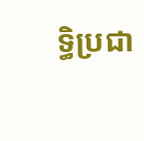ទ្ធិប្រជា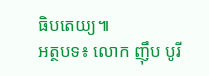ធិបតេយ្យ៕
អត្ថបទ៖ លោក ញ៉ឹប បូរី